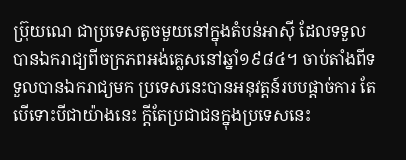ប្រ៊ុយណេ ជាប្រទេសតូចមួយនៅក្នុងតំបន់អាស៊ី ដែលទទួលបានឯករាជ្យពីចក្រភពអង់គ្លេសនៅឆ្នាំ១៩៨៤។ ចាប់តាំងពីទទួលបានឯករាជ្យមក ប្រទេសនេះបានអនុវត្តន៍របបផ្ដាច់ការ តែបើទោះបីជាយ៉ាងនេះ ក្តីតែប្រជាជនក្នុងប្រទេសនេះ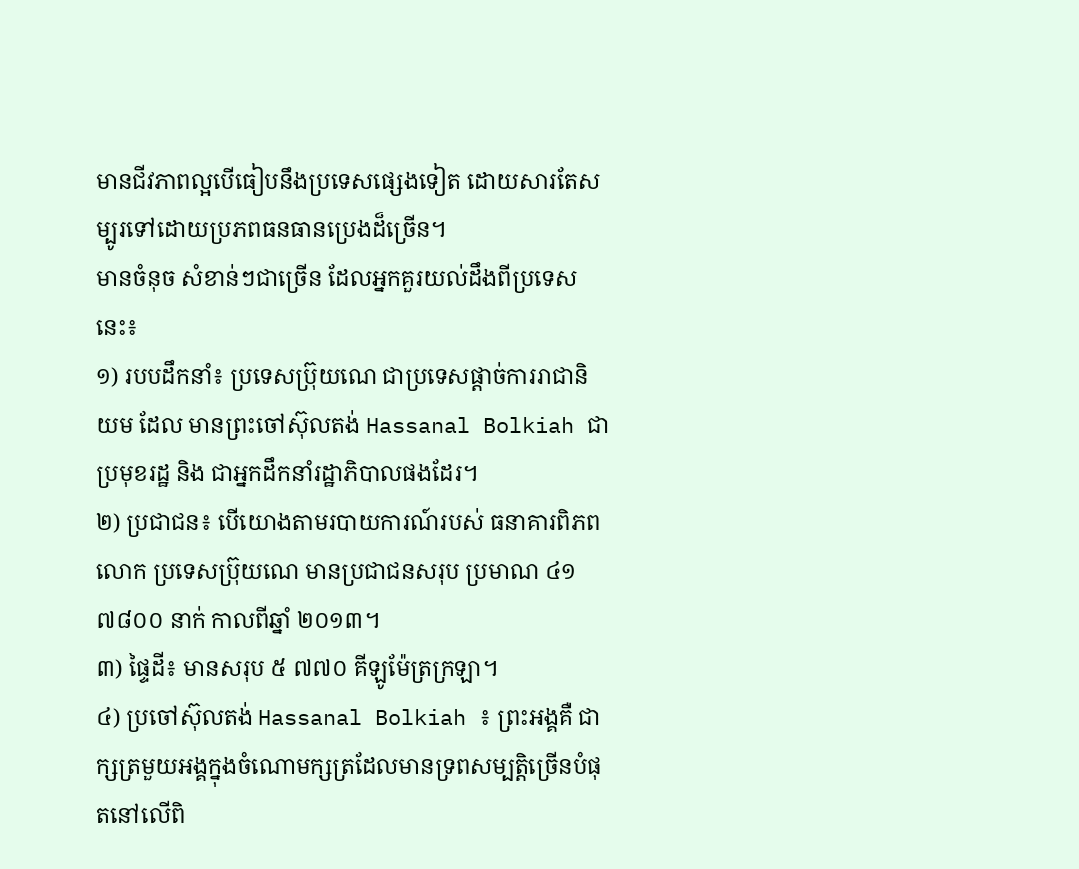មានជីវភាពល្អបើធៀបនឹងប្រទេសផ្សេងទៀត ដោយសារតែសម្បូរទៅដោយប្រភពធនធានប្រេងដ៏ច្រើន។
មានចំនុច សំខាន់ៗជាច្រើន ដែលអ្នកគួរយល់ដឹងពីប្រទេសនេះ៖
១) របបដឹកនាំ៖ ប្រទេសប្រ៊ុយណេ ជាប្រទេសផ្តាច់ការរាជានិយម ដែល មានព្រះចៅស៊ុលតង់ Hassanal Bolkiah ជាប្រមុខរដ្ឋ និង ជាអ្នកដឹកនាំរដ្ឋាភិបាលផងដែរ។
២) ប្រជាជន៖ បើយោងតាមរបាយការណ៍របស់ ធនាគារពិភពលោក ប្រទេសប្រ៊ុយណេ មានប្រជាជនសរុប ប្រមាណ ៤១ ៧៨០០ នាក់ កាលពីឆ្នាំ ២០១៣។
៣) ផ្ទៃដី៖ មានសរុប ៥ ៧៧០ គីឡូម៉ែត្រក្រឡា។
៤) ប្រចៅស៊ុលតង់ Hassanal Bolkiah ៖ ព្រះអង្គគឺ ជាក្សត្រមួយអង្គក្នុងចំណោមក្សត្រដែលមានទ្រពសម្បត្តិច្រើនបំផុតនៅលើពិ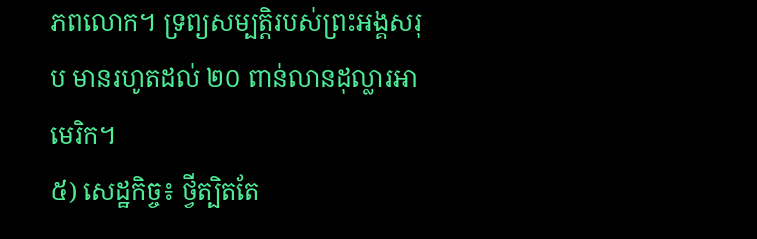ភពលោក។ ទ្រព្យសម្បត្តិរបស់ព្រះអង្គសរុប មានរហូតដល់ ២០ ពាន់លានដុល្លារអាមេរិក។
៥) សេដ្ឋកិច្ច៖ ថ្វីត្បិតតែ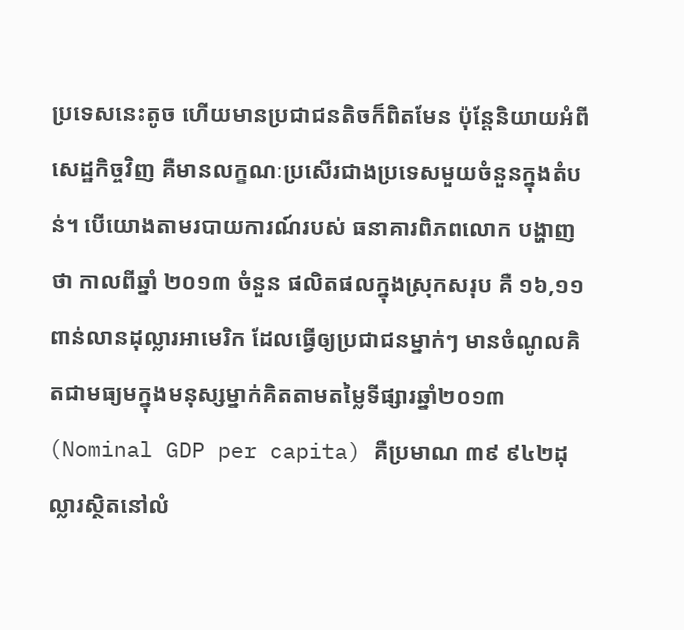ប្រទេសនេះតូច ហើយមានប្រជាជនតិចក៏ពិតមែន ប៉ុន្តែនិយាយអំពីសេដ្ឋកិច្ចវិញ គឺមានលក្ខណៈប្រសើរជាងប្រទេសមួយចំនួនក្នុងតំបន់។ បើយោងតាមរបាយការណ៍របស់ ធនាគារពិភពលោក បង្ហាញថា កាលពីឆ្នាំ ២០១៣ ចំនួន ផលិតផលក្នុងស្រុកសរុប គឺ ១៦,១១ ពាន់លានដុល្លារអាមេរិក ដែលធ្វើឲ្យប្រជាជនម្នាក់ៗ មានចំណូលគិតជាមធ្យមក្នុងមនុស្សម្នាក់គិតតាមតម្លៃទីផ្សារឆ្នាំ២០១៣ (Nominal GDP per capita) គឺប្រមាណ ៣៩ ៩៤២ដុល្លារស្ថិតនៅលំ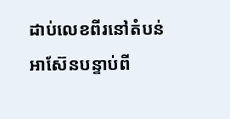ដាប់លេខពីរនៅតំបន់អាស៊ែនបន្ទាប់ពី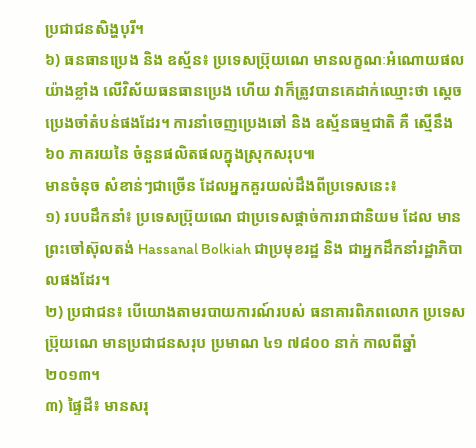ប្រជាជនសិង្ហបុរី។
៦) ធនធានប្រេង និង ឧស្ម័ន៖ ប្រទេសប្រ៊ុយណេ មានលក្ខណៈអំណោយផលយ៉ាងខ្លាំង លើវិស័យធនធានប្រេង ហើយ វាក៏ត្រូវបានគេដាក់ឈ្មោះថា ស្តេចប្រេងចាំតំបន់ផងដែរ។ ការនាំចេញប្រេងឆៅ និង ឧស្ម័នធម្មជាតិ គឺ ស្មើនឹង ៦០ ភាគរយនៃ ចំនួនផលិតផលក្នុងស្រុកសរុប៕
មានចំនុច សំខាន់ៗជាច្រើន ដែលអ្នកគួរយល់ដឹងពីប្រទេសនេះ៖
១) របបដឹកនាំ៖ ប្រទេសប្រ៊ុយណេ ជាប្រទេសផ្តាច់ការរាជានិយម ដែល មានព្រះចៅស៊ុលតង់ Hassanal Bolkiah ជាប្រមុខរដ្ឋ និង ជាអ្នកដឹកនាំរដ្ឋាភិបាលផងដែរ។
២) ប្រជាជន៖ បើយោងតាមរបាយការណ៍របស់ ធនាគារពិភពលោក ប្រទេសប្រ៊ុយណេ មានប្រជាជនសរុប ប្រមាណ ៤១ ៧៨០០ នាក់ កាលពីឆ្នាំ ២០១៣។
៣) ផ្ទៃដី៖ មានសរុ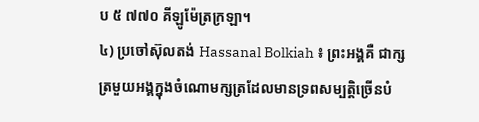ប ៥ ៧៧០ គីឡូម៉ែត្រក្រឡា។
៤) ប្រចៅស៊ុលតង់ Hassanal Bolkiah ៖ ព្រះអង្គគឺ ជាក្សត្រមួយអង្គក្នុងចំណោមក្សត្រដែលមានទ្រពសម្បត្តិច្រើនបំ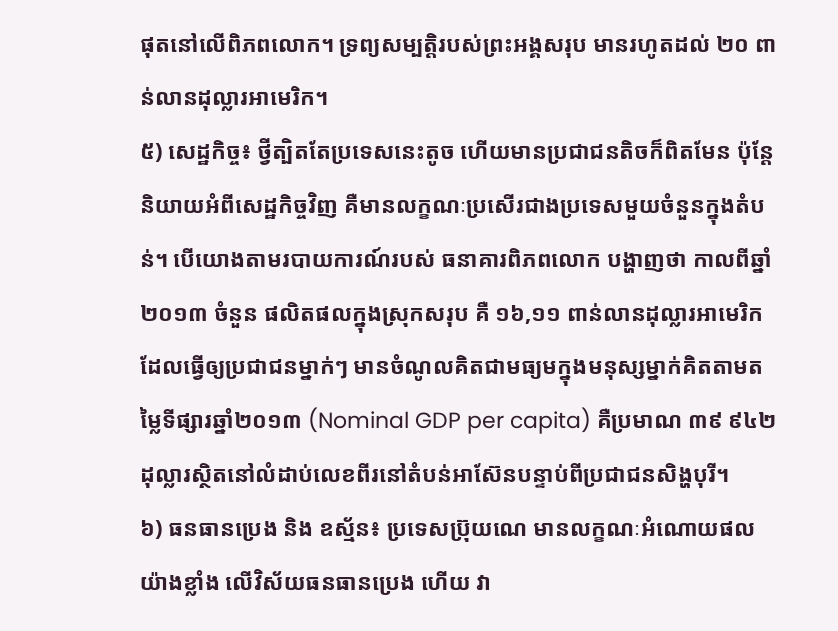ផុតនៅលើពិភពលោក។ ទ្រព្យសម្បត្តិរបស់ព្រះអង្គសរុប មានរហូតដល់ ២០ ពាន់លានដុល្លារអាមេរិក។
៥) សេដ្ឋកិច្ច៖ ថ្វីត្បិតតែប្រទេសនេះតូច ហើយមានប្រជាជនតិចក៏ពិតមែន ប៉ុន្តែនិយាយអំពីសេដ្ឋកិច្ចវិញ គឺមានលក្ខណៈប្រសើរជាងប្រទេសមួយចំនួនក្នុងតំបន់។ បើយោងតាមរបាយការណ៍របស់ ធនាគារពិភពលោក បង្ហាញថា កាលពីឆ្នាំ ២០១៣ ចំនួន ផលិតផលក្នុងស្រុកសរុប គឺ ១៦,១១ ពាន់លានដុល្លារអាមេរិក ដែលធ្វើឲ្យប្រជាជនម្នាក់ៗ មានចំណូលគិតជាមធ្យមក្នុងមនុស្សម្នាក់គិតតាមតម្លៃទីផ្សារឆ្នាំ២០១៣ (Nominal GDP per capita) គឺប្រមាណ ៣៩ ៩៤២ដុល្លារស្ថិតនៅលំដាប់លេខពីរនៅតំបន់អាស៊ែនបន្ទាប់ពីប្រជាជនសិង្ហបុរី។
៦) ធនធានប្រេង និង ឧស្ម័ន៖ ប្រទេសប្រ៊ុយណេ មានលក្ខណៈអំណោយផលយ៉ាងខ្លាំង លើវិស័យធនធានប្រេង ហើយ វា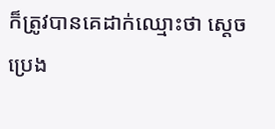ក៏ត្រូវបានគេដាក់ឈ្មោះថា ស្តេចប្រេង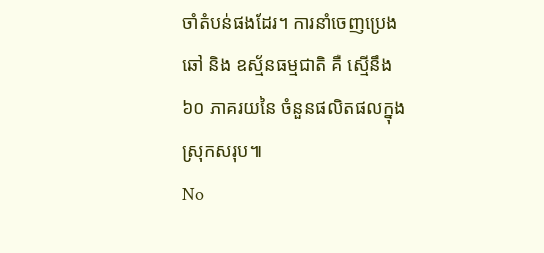ចាំតំបន់ផងដែរ។ ការនាំចេញប្រេងឆៅ និង ឧស្ម័នធម្មជាតិ គឺ ស្មើនឹង ៦០ ភាគរយនៃ ចំនួនផលិតផលក្នុងស្រុកសរុប៕
No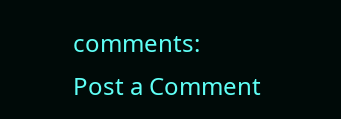comments:
Post a Comment